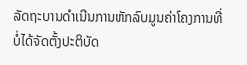ລັດຖະບານດໍາເນີນການຫັກລົບມູນຄ່າໂຄງການທີ່ບໍ່ໄດ້ຈັດຕັ້ງປະຕິບັດ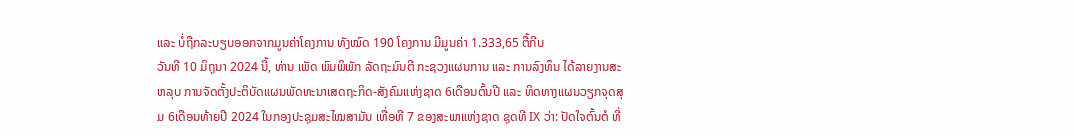ແລະ ບໍ່ຖືກລະບຽບອອກຈາກມູນຄ່າໂຄງການ ທັງໝົດ 190 ໂຄງການ ມີມູນຄ່າ 1.333,65 ຕື້ກີບ
ວັນທີ 10 ມິຖຸນາ 2024 ນີ້, ທ່ານ ເພັດ ພົມພິພັກ ລັດຖະມົນຕີ ກະຊວງແຜນການ ແລະ ການລົງທຶນ ໄດ້ລາຍງານສະຫລຸບ ການຈັດຕັ້ງປະຕິບັດແຜນພັດທະນາເສດຖະກິດ-ສັງຄົມແຫ່ງຊາດ 6ເດືອນຕົ້ນປີ ແລະ ທິດທາງແຜນວຽກຈຸດສຸມ 6ເດືອນທ້າຍປີ 2024 ໃນກອງປະຊຸມສະໄໝສາມັນ ເທື່ອທີ 7 ຂອງສະພາແຫ່ງຊາດ ຊຸດທີ IX ວ່າ: ປັດໃຈຕົ້ນຕໍ ທີ່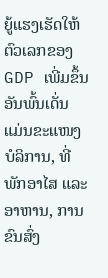ຍູ້ແຮງເຮັດໃຫ້ຕົວເລກຂອງ GDP ເພີ່ມຂຶ້ນ ອັນພົ້ນເດັ່ນ ແມ່ນຂະແໜງບໍລິການ, ທີ່ພັກອາໄສ ແລະ ອາຫານ, ການຂົນສົ່ງ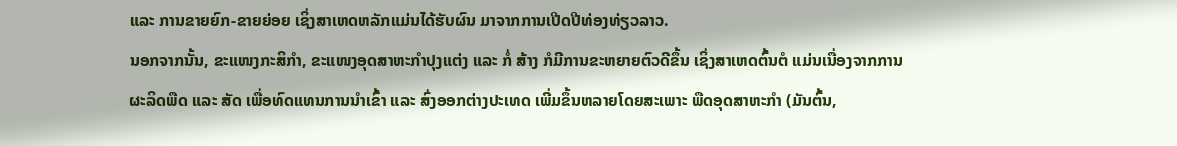ແລະ ການຂາຍຍົກ-ຂາຍຍ່ອຍ ເຊິ່ງສາເຫດຫລັກແມ່ນໄດ້ຮັບຜົນ ມາຈາກການເປີດປີທ່ອງທ່ຽວລາວ.
ນອກຈາກນັ້ນ, ຂະແໜງກະສິກຳ, ຂະແໜງອຸດສາຫະກຳປຸງແຕ່ງ ແລະ ກໍ່ ສ້າງ ກໍມີການຂະຫຍາຍຕົວດີຂຶ້ນ ເຊິ່ງສາເຫດຕົ້ນຕໍ ແມ່ນເນື່ອງຈາກການຜະລິດພືດ ແລະ ສັດ ເພື່ອທົດແທນການນໍາເຂົ້າ ແລະ ສົ່ງອອກຕ່າງປະເທດ ເພີ່ມຂຶ້ນຫລາຍໂດຍສະເພາະ ພືດອຸດສາຫະກຳ (ມັນຕົ້ນ,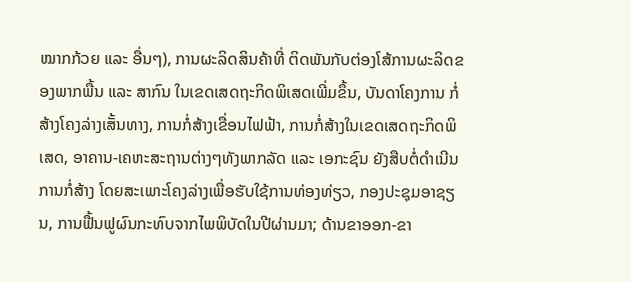ໝາກກ້ວຍ ແລະ ອື່ນໆ), ການຜະລິດສິນຄ້າທີ່ ຕິດພັນກັບຕ່ອງໂສ້ການຜະລິດຂອງພາກພື້ນ ແລະ ສາກົນ ໃນເຂດເສດຖະກິດພິເສດເພີ່ມຂຶ້ນ, ບັນດາໂຄງການ ກໍ່ສ້າງໂຄງລ່າງເສັ້ນທາງ, ການກໍ່ສ້າງເຂື່ອນໄຟຟ້າ, ການກໍ່ສ້າງໃນເຂດເສດຖະກິດພິເສດ, ອາຄານ-ເຄຫະສະຖານຕ່າງໆທັງພາກລັດ ແລະ ເອກະຊົນ ຍັງສືບຕໍ່ດໍາເນີນການກໍ່ສ້າງ ໂດຍສະເພາະໂຄງລ່າງເພື່ອຮັບໃຊ້ການທ່ອງທ່ຽວ, ກອງປະຊຸມອາຊຽນ, ການຟື້ນຟູຜົນກະທົບຈາກໄພພິບັດໃນປີຜ່ານມາ; ດ້ານຂາອອກ-ຂາ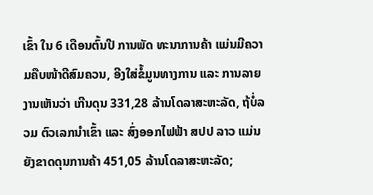ເຂົ້າ ໃນ 6 ເດືອນຕົ້ນປີ ການພັດ ທະນາການຄ້າ ແມ່ນມີຄວາມຄືບໜ້າດີສົມຄວນ, ອີງໃສ່ຂໍ້ມູນທາງການ ແລະ ການລາຍງານເຫັນວ່າ ເກີນດຸນ 331,28 ລ້ານໂດລາສະຫະລັດ, ຖ້ບໍ່ລວມ ຕົວເລກນໍາເຂົ້າ ແລະ ສົ່ງອອກໄຟຟ້າ ສປປ ລາວ ແມ່ນຍັງຂາດດຸນການຄ້າ 451,05 ລ້ານໂດລາສະຫະລັດ;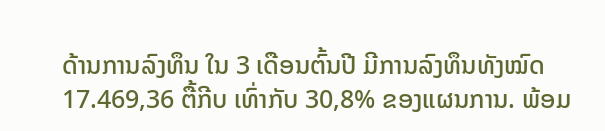ດ້ານການລົງທຶນ ໃນ 3 ເດືອນຕົ້ນປີ ມີການລົງທຶນທັງໝົດ 17.469,36 ຕື້ກີບ ເທົ່າກັບ 30,8% ຂອງແຜນການ. ພ້ອມ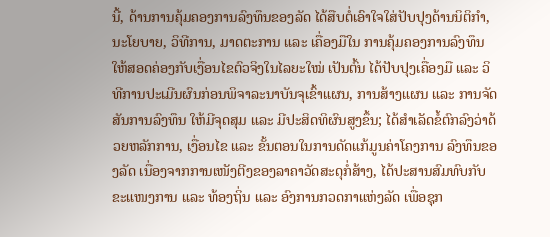ນີ້, ດ້ານການຄຸ້ມຄອງການລົງທຶນຂອງລັດ ໄດ້ສືບຕໍ່ເອົາໃຈໃສ່ປັບປຸງດ້ານນິຕິກຳ, ນະໂຍບາຍ, ວິທີການ, ມາດຕະການ ແລະ ເຄື່ອງມືໃນ ການຄຸ້ມຄອງການລົງທຶນໃຫ້ສອດຄ່ອງກັບເງື່ອນໄຂຕົວຈິງໃນໄລຍະໃໝ່ ເປັນຕົ້ນ ໄດ້ປັບປຸງເຄື່ອງມື ແລະ ວິທີການປະເມີນຜົນກ່ອນພິຈາລະນາບັນຈຸເຂົ້າແຜນ, ການສ້າງແຜນ ແລະ ການຈັດສັນການລົງທຶນ ໃຫ້ມີຈຸດສຸມ ແລະ ມີປະສິດທິຜົນສູງຂຶ້ນ; ໄດ້ສໍາເລັດຂໍ້ຕົກລົງວ່າດ້ວຍຫລັກການ, ເງື່ອນໄຂ ແລະ ຂັ້ນຕອນໃນການດັດແກ້ມູນຄ່າໂຄງການ ລົງທຶນຂອງລັດ ເນື່ອງຈາກການເໜັງຕີງຂອງລາຄາວັດສະດຸກໍ່ສ້າງ, ໄດ້ປະສານສົມທົບກັບຂະແໜງການ ແລະ ທ້ອງຖິ່ນ ແລະ ອົງການກວດກາແຫ່ງລັດ ເພື່ອຊຸກ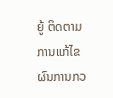ຍູ້ ຕິດຕາມການແກ້ໄຂ ຜົນການກວ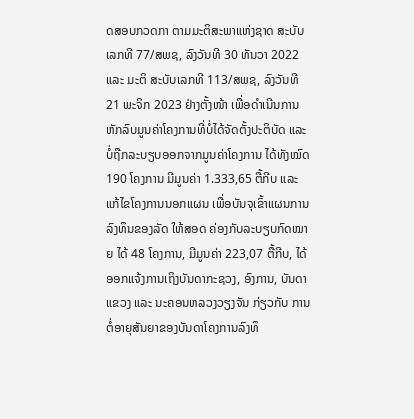ດສອບກວດກາ ຕາມມະຕິສະພາແຫ່ງຊາດ ສະບັບເລກທີ 77/ສພຊ, ລົງວັນທີ 30 ທັນວາ 2022 ແລະ ມະຕິ ສະບັບເລກທີ 113/ສພຊ, ລົງວັນທີ 21 ພະຈິກ 2023 ຢ່າງຕັ້ງໜ້າ ເພື່ອດໍາເນີນການຫັກລົບມູນຄ່າໂຄງການທີ່ບໍ່ໄດ້ຈັດຕັ້ງປະຕິບັດ ແລະ ບໍ່ຖືກລະບຽບອອກຈາກມູນຄ່າໂຄງການ ໄດ້ທັງໝົດ 190 ໂຄງການ ມີມູນຄ່າ 1.333,65 ຕື້ກີບ ແລະ ແກ້ໄຂໂຄງການນອກແຜນ ເພື່ອບັນຈຸເຂົ້າແຜນການລົງທຶນຂອງລັດ ໃຫ້ສອດ ຄ່ອງກັບລະບຽບກົດໝາຍ ໄດ້ 48 ໂຄງການ, ມີມູນຄ່າ 223,07 ຕື້ກີບ, ໄດ້ອອກແຈ້ງການເຖິງບັນດາກະຊວງ, ອົງການ, ບັນດາແຂວງ ແລະ ນະຄອນຫລວງວຽງຈັນ ກ່ຽວກັບ ການຕໍ່ອາຍຸສັນຍາຂອງບັນດາໂຄງການລົງທຶ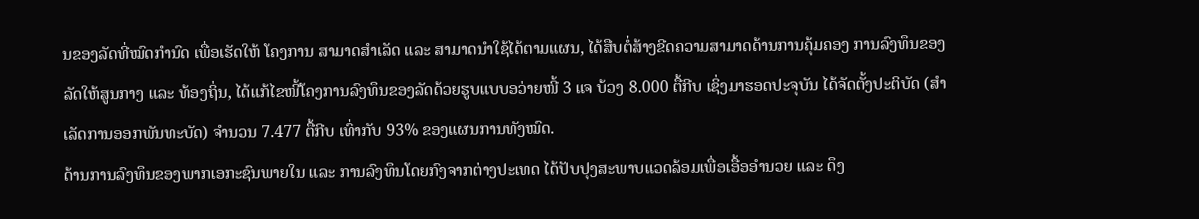ນຂອງລັດທີ່ໝົດກຳນົດ ເພື່ອເຮັດໃຫ້ ໂຄງການ ສາມາດສໍາເລັດ ແລະ ສາມາດນໍາໃຊ້ໄດ້ຕາມແຜນ, ໄດ້ສືບຕໍ່ສ້າງຂີດຄວາມສາມາດດ້ານການຄຸ້ມຄອງ ການລົງທຶນຂອງລັດໃຫ້ສູນກາງ ແລະ ທ້ອງຖິ່ນ, ໄດ້ແກ້ໄຂໜີ້ໂຄງການລົງທຶນຂອງລັດດ້ວຍຮູບແບບອວ່າຍໜີ້ 3 ແຈ ບ້ວງ 8.000 ຕື້ກີບ ເຊິ່ງມາຮອດປະຈຸບັນ ໄດ້ຈັດຕັ້ງປະຕິບັດ (ສໍາເລັດການອອກພັນທະບັດ) ຈໍານວນ 7.477 ຕື້ກີບ ເທົ່າກັບ 93% ຂອງແຜນການທັງໝົດ.
ດ້ານການລົງທຶນຂອງພາກເອກະຊົນພາຍໃນ ແລະ ການລົງທຶນໂດຍກົງຈາກຕ່າງປະເທດ ໄດ້ປັບປຸງສະພາບແວດລ້ອມເພື່ອເອື້ອອໍານວຍ ແລະ ດຶງ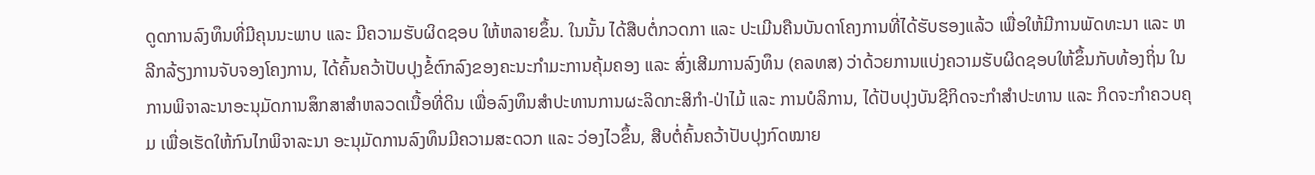ດູດການລົງທຶນທີ່ມີຄຸນນະພາບ ແລະ ມີຄວາມຮັບຜິດຊອບ ໃຫ້ຫລາຍຂຶ້ນ. ໃນນັ້ນ ໄດ້ສືບຕໍ່ກວດກາ ແລະ ປະເມີນຄືນບັນດາໂຄງການທີ່ໄດ້ຮັບຮອງແລ້ວ ເພື່ອໃຫ້ມີການພັດທະນາ ແລະ ຫລີກລ້ຽງການຈັບຈອງໂຄງການ, ໄດ້ຄົ້ນຄວ້າປັບປຸງຂໍ້ຕົກລົງຂອງຄະນະກຳມະການຄຸ້ມຄອງ ແລະ ສົ່ງເສີມການລົງທຶນ (ຄລທສ) ວ່າດ້ວຍການແບ່ງຄວາມຮັບຜິດຊອບໃຫ້ຂຶ້ນກັບທ້ອງຖິ່ນ ໃນການພິຈາລະນາອະນຸມັດການສຶກສາສໍາຫລວດເນື້ອທີ່ດິນ ເພື່ອລົງທຶນສໍາປະທານການຜະລິດກະສິກຳ-ປ່າໄມ້ ແລະ ການບໍລິການ, ໄດ້ປັບປຸງບັນຊີກິດຈະກຳສຳປະທານ ແລະ ກິດຈະກຳຄວບຄຸມ ເພື່ອເຮັດໃຫ້ກົນໄກພິຈາລະນາ ອະນຸມັດການລົງທຶນມີຄວາມສະດວກ ແລະ ວ່ອງໄວຂຶ້ນ, ສືບຕໍ່ຄົ້ນຄວ້າປັບປຸງກົດໝາຍ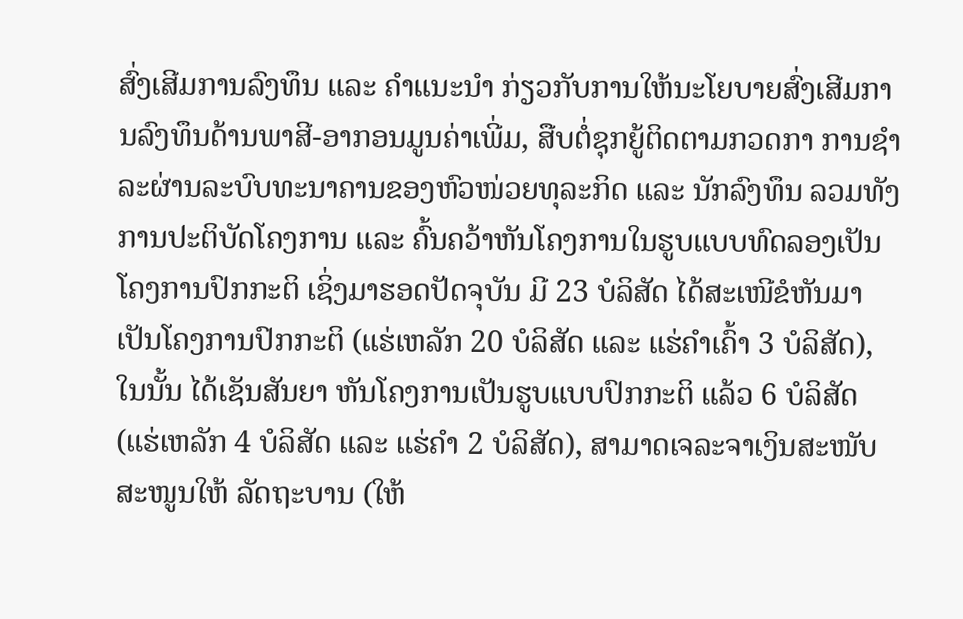ສົ່ງເສີມການລົງທຶນ ແລະ ຄໍາແນະນໍາ ກ່ຽວກັບການໃຫ້ນະໂຍບາຍສົ່ງເສີມການລົງທຶນດ້ານພາສີ-ອາກອນມູນຄ່າເພີ່ມ, ສືບຕໍ່ຊຸກຍູ້ຕິດຕາມກວດກາ ການຊຳລະຜ່ານລະບົບທະນາຄານຂອງຫົວໜ່ວຍທຸລະກິດ ແລະ ນັກລົງທຶນ ລວມທັງການປະຕິບັດໂຄງການ ແລະ ຄົ້ນຄວ້າຫັນໂຄງການໃນຮູບແບບທົດລອງເປັນໂຄງການປົກກະຕິ ເຊິ່ງມາຮອດປັດຈຸບັນ ມີ 23 ບໍລິສັດ ໄດ້ສະເໜີຂໍຫັນມາເປັນໂຄງການປົກກະຕິ (ແຮ່ເຫລັກ 20 ບໍລິສັດ ແລະ ແຮ່ຄໍາເຄົ້າ 3 ບໍລິສັດ), ໃນນັ້ນ ໄດ້ເຊັນສັນຍາ ຫັນໂຄງການເປັນຮູບແບບປົກກະຕິ ແລ້ວ 6 ບໍລິສັດ (ແຮ່ເຫລັກ 4 ບໍລິສັດ ແລະ ແຮ່ຄໍາ 2 ບໍລິສັດ), ສາມາດເຈລະຈາເງິນສະໜັບສະໜູນໃຫ້ ລັດຖະບານ (ໃຫ້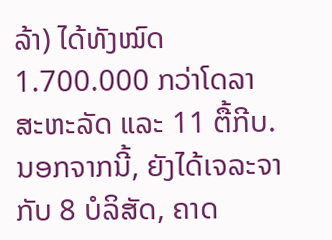ລ້າ) ໄດ້ທັງໝົດ 1.700.000 ກວ່າໂດລາສະຫະລັດ ແລະ 11 ຕື້ກີບ. ນອກຈາກນີ້, ຍັງໄດ້ເຈລະຈາກັບ 8 ບໍລິສັດ, ຄາດ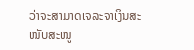ວ່າຈະສາມາດເຈລະຈາເງິນສະໜັບສະໜູ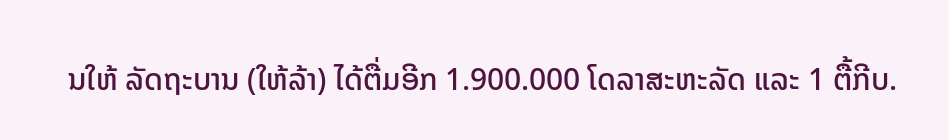ນໃຫ້ ລັດຖະບານ (ໃຫ້ລ້າ) ໄດ້ຕື່ມອີກ 1.900.000 ໂດລາສະຫະລັດ ແລະ 1 ຕື້ກີບ.